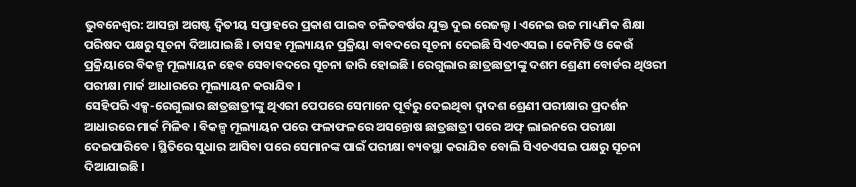ଭୁବନେଶ୍ୱର: ଆସନ୍ତା ଅଗଷ୍ଟ ଦ୍ୱିତୀୟ ସପ୍ତାହରେ ପ୍ରକାଶ ପାଇବ ଚଳିତବର୍ଷର ଯୁକ୍ତ ଦୁଇ ରେଜଲ୍ଟ । ଏନେଇ ଉଚ୍ଚ ମାଧ୍ୟମିକ ଶିକ୍ଷା ପରିଷଦ ପକ୍ଷରୁ ସୂଚନା ଦିଆଯାଇଛି । ତାସହ ମୂଲ୍ୟାୟନ ପ୍ରକ୍ରିୟା ବାବଦରେ ସୂଚନା ଦେଇଛି ସିଏଚଏସଇ । କେମିତି ଓ କେଉଁ ପ୍ରକ୍ରିୟାରେ ବିକଳ୍ପ ମୂଲ୍ୟାୟନ ହେବ ସେବାବଦରେ ସୂଚନା ଜାରି ହୋଇଛି । ରେଗୁଲାର ଛାତ୍ରଛାତ୍ରୀଙ୍କୁ ଦଶମ ଶ୍ରେଣୀ ବୋର୍ଡର ଥିଓରୀ ପରୀକ୍ଷା ମାର୍କ ଆଧାରରେ ମୂଲ୍ୟାୟନ କରାଯିବ ।
ସେହିପରି ଏକ୍ସ-ରେଗୁଲାର ଛାତ୍ରଛାତ୍ରୀଙ୍କୁ ଥିଏରୀ ପେପରେ ସେମାନେ ପୂର୍ବରୁ ଦେଇଥିବା ଦ୍ୱାଦଶ ଶ୍ରେଣୀ ପରୀକ୍ଷାର ପ୍ରଦର୍ଶନ ଆଧାରରେ ମାର୍କ ମିଳିବ । ବିକଳ୍ପ ମୂଲ୍ୟାୟନ ପରେ ଫଳାଫଳରେ ଅସନ୍ତୋଷ ଛାତ୍ରଛାତ୍ରୀ ପରେ ଅଫ୍ ଲାଇନରେ ପରୀକ୍ଷା ଦେଇପାରିବେ । ସ୍ଥିତିରେ ସୁଧାର ଆସିବା ପରେ ସେମାନଙ୍କ ପାଇଁ ପରୀକ୍ଷା ବ୍ୟବସ୍ଥା କରାଯିବ ବୋଲି ସିଏଚଏସଇ ପକ୍ଷରୁ ସୂଚନା ଦିଆଯାଇଛି ।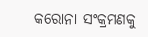କରୋନା ସଂକ୍ରମଣକୁ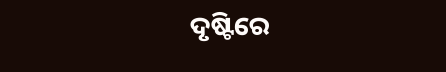ଦୃଷ୍ଟିରେ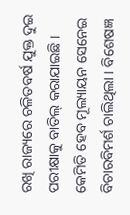ରଖି ରାଜ୍ୟରେ ଚଳିତବର୍ଷ ଯୁକ୍ତ ଦୁଇ ପରୀକ୍ଷାକୁ ବାତିଲ୍ କରାଯାଇଛି । କେମିତି ହେବ ମୂଲ୍ୟାୟନ ସେନେଇ ବିଚାରବିମର୍ଶ ଚାଲିଥିଲା । ବିଶେଷଜ୍ଞ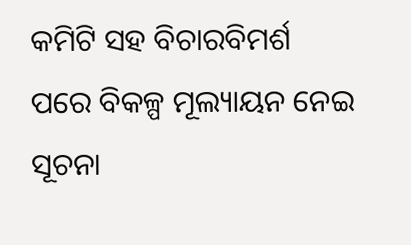କମିଟି ସହ ବିଚାରବିମର୍ଶ ପରେ ବିକଳ୍ପ ମୂଲ୍ୟାୟନ ନେଇ ସୂଚନା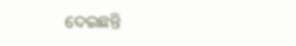ଦେଇଛନ୍ତି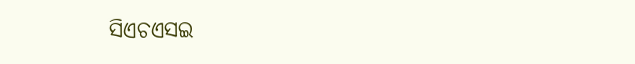ସିଏଚଏସଇ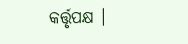କର୍ତ୍ତୃପକ୍ଷ ।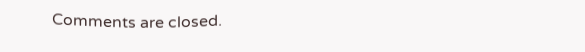Comments are closed.